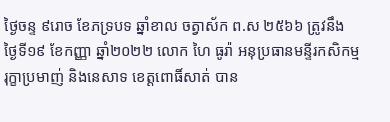ថ្ងៃចន្ទ ៩រោច ខែភទ្របទ ឆ្នាំខាល ចត្វាស័ក ព.ស ២៥៦៦ ត្រូវនឹង ថ្ងៃទី១៩ ខែកញ្ញា ឆ្នាំ២០២២ លោក ហៃ ធូរ៉ា អនុប្រធានមន្ទីរកសិកម្ម រុក្ខាប្រមាញ់ និងនេសាទ ខេត្តពោធិ៍សាត់ បាន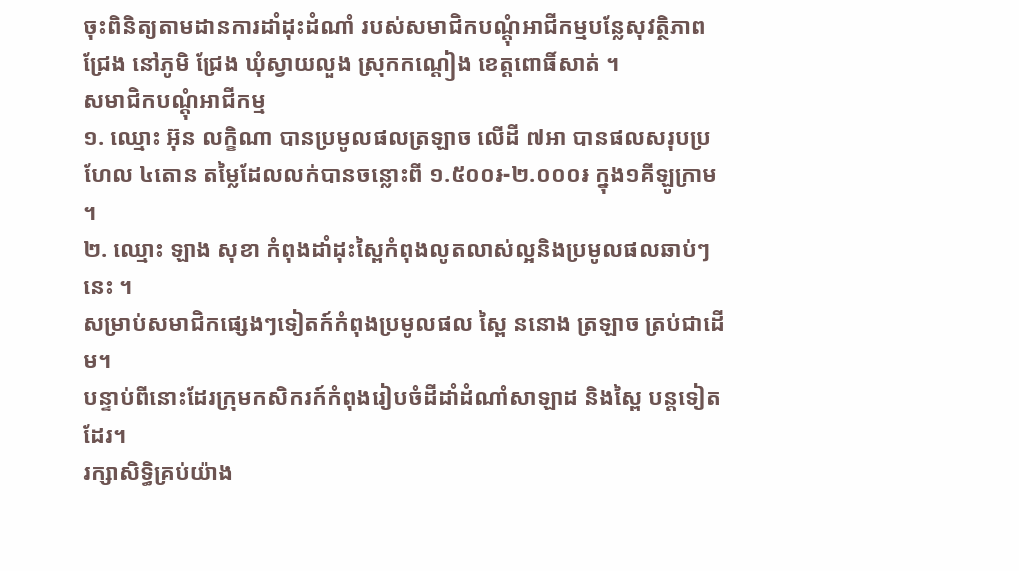ចុះពិនិត្យតាមដានការដាំដុះដំណាំ របស់សមាជិកបណ្តុំអាជីកម្មបន្លែសុវត្ថិភាពជ្រែង នៅភូមិ ជ្រែង ឃុំស្វាយលួង ស្រុកកណ្តៀង ខេត្តពោធិ៍សាត់ ។
សមាជិកបណ្តុំអាជីកម្ម
១. ឈ្មោះ អ៊ុន លក្ខិណា បានប្រមូលផលត្រឡាច លើដី ៧អា បានផលសរុបប្រហែល ៤តោន តម្លៃដែលលក់បានចន្លោះពី ១.៥០០៛-២.០០០៛ ក្នុង១គីឡូក្រាម ។
២. ឈ្មោះ ឡាង សុខា កំពុងដាំដុះស្ពៃកំពុងលូតលាស់ល្អនិងប្រមូលផលឆាប់ៗនេះ ។
សម្រាប់សមាជិកផ្សេងៗទៀតក៍កំពុងប្រមូលផល ស្ពៃ ននោង ត្រឡាច ត្រប់ជាដើម។
បន្ទាប់ពីនោះដែរក្រុមកសិករក៍កំពុងរៀបចំដីដាំដំណាំសាឡាដ និងស្ពៃ បន្តទៀតដែរ។
រក្សាសិទិ្ធគ្រប់យ៉ាង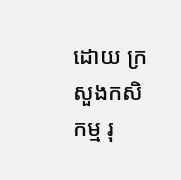ដោយ ក្រសួងកសិកម្ម រុ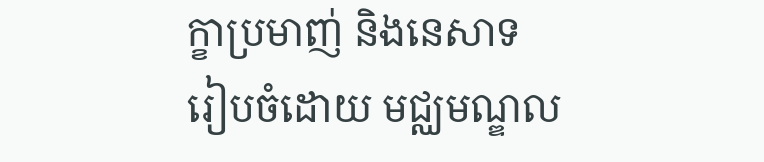ក្ខាប្រមាញ់ និងនេសាទ
រៀបចំដោយ មជ្ឈមណ្ឌល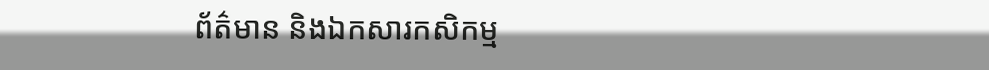ព័ត៌មាន និងឯកសារកសិកម្ម